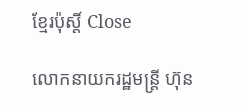ខ្មែរប៉ុស្ដិ៍ Close

លោកនាយករដ្ឋមន្ដ្រី ហ៊ុន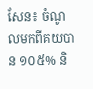សែន៖ ចំណូលមកពីគយបាន ១០៥% និ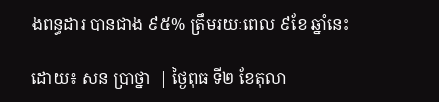ងពន្ធដារ បានជាង ៩៥% ត្រឹមរយៈពេល ៩ខែ ឆ្នាំនេះ

ដោយ៖ សន ប្រាថ្នា  | ថ្ងៃពុធ ទី២ ខែតុលា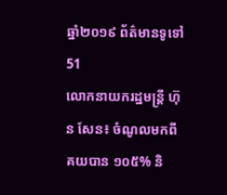ឆ្នាំ២០១៩ ព័ត៌មានទូទៅ 51
លោកនាយករដ្ឋមន្ដ្រី ហ៊ុន សែន៖ ចំណូលមកពីគយបាន ១០៥% និ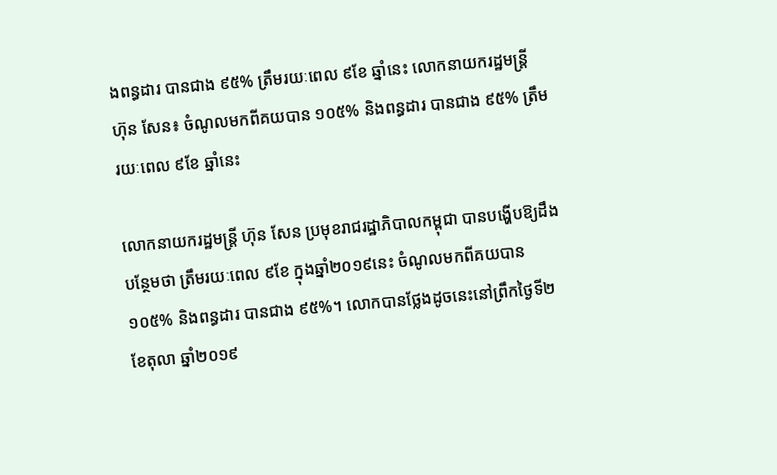ងពន្ធដារ បានជាង ៩៥% ត្រឹមរយៈពេល ៩ខែ ឆ្នាំនេះ លោកនាយករដ្ឋមន្ដ្រី ហ៊ុន សែន៖ ចំណូលមកពីគយបាន ១០៥% និងពន្ធដារ បានជាង ៩៥% ត្រឹមរយៈពេល ៩ខែ ឆ្នាំនេះ

លោកនាយករដ្ឋមន្ដ្រី ហ៊ុន សែន ប្រមុខរាជរដ្ឋាភិបាលកម្ពុជា បានបង្ហើបឱ្យដឹងបន្ថែមថា ត្រឹមរយៈពេល ៩ខែ ក្នុងឆ្នាំ២០១៩នេះ ចំណូលមកពីគយបាន ១០៥% និងពន្ធដារ បានជាង ៩៥%។ លោកបានថ្លែងដូចនេះនៅព្រឹកថ្ងៃទី២ ខែតុលា ឆ្នាំ២០១៩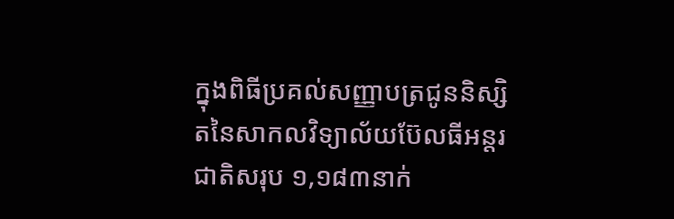ក្នុងពិធីប្រគល់សញ្ញាបត្រជូននិស្សិតនៃសាកលវិទ្យាល័យប៊ែលធីអន្តរជាតិសរុប ១,១៨៣នាក់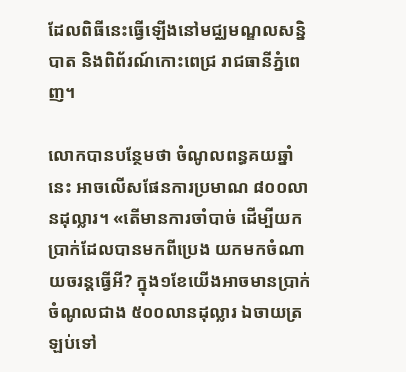ដែលពិធីនេះធ្វើឡើងនៅមជ្ឈមណ្ឌលសន្និបាត និងពិព័រណ៍កោះពេជ្រ រាជធានីភ្នំពេញ។

លោកបានបន្ថែមថា ចំណូលពន្ធគយឆ្នាំនេះ អាចលើសផែនការប្រមាណ ៨០០លានដុល្លារ។ «តើមានការចាំបាច់ ដើម្បីយកប្រាក់ដែលបានមកពីប្រេង យកមកចំណាយចរន្តធ្វើអី? ក្នុង១ខែយើងអាចមានប្រាក់ចំណូលជាង ៥០០លានដុល្លារ ឯចាយត្រឡប់ទៅ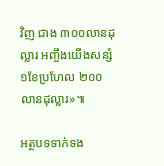វិញ ជាង ៣០០លានដុល្លារ អញ្ចឹងយើងសន្សំ១ខែប្រហែល ២០០លានដុល្លារ»៕

អត្ថបទទាក់ទង